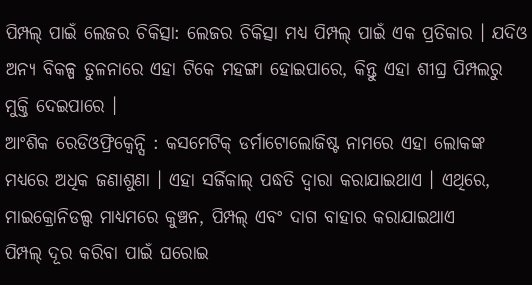ପିମ୍ପଲ୍ ପାଇଁ ଲେଜର ଚିକିତ୍ସା: ଲେଜର ଚିକିତ୍ସା ମଧ୍ୟ ପିମ୍ପଲ୍ ପାଇଁ ଏକ ପ୍ରତିକାର । ଯଦିଓ ଅନ୍ୟ ବିକଳ୍ପ ତୁଳନାରେ ଏହା ଟିକେ ମହଙ୍ଗା ହୋଇପାରେ, କିନ୍ତୁ ଏହା ଶୀଘ୍ର ପିମ୍ପଲରୁ ମୁକ୍ତି ଦେଇପାରେ ।
ଆଂଶିକ ରେଡିଓଫ୍ରିକ୍ୱେନ୍ସି : କସମେଟିକ୍ ଡର୍ମାଟୋଲୋଜିଷ୍ଟ ନାମରେ ଏହା ଲୋକଙ୍କ ମଧ୍ୟରେ ଅଧିକ ଜଣାଶୁଣା । ଏହା ସର୍ଜିକାଲ୍ ପଦ୍ଧତି ଦ୍ୱାରା କରାଯାଇଥାଏ । ଏଥିରେ, ମାଇକ୍ରୋନିଡଲ୍ସ ମାଧ୍ୟମରେ କୁଞ୍ଚନ, ପିମ୍ପଲ୍ ଏବଂ ଦାଗ ବାହାର କରାଯାଇଥାଏ
ପିମ୍ପଲ୍ ଦୂର କରିବା ପାଇଁ ଘରୋଇ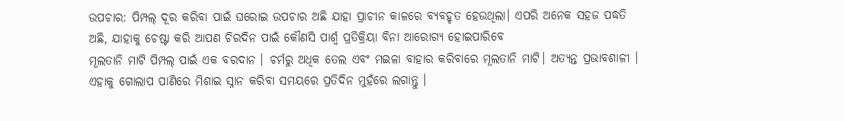ଉପଚାର: ପିମ୍ପଲ୍ ଦୂର କରିବା ପାଇଁ ଘରୋଇ ଉପଚାର ଅଛି ଯାହା ପ୍ରାଚୀନ କାଳରେ ବ୍ୟବହୃତ ହେଉଥିଲା। ଏପରି ଅନେକ ସହଜ ପଦ୍ଧତି ଅଛି, ଯାହାକୁ ଚେଷ୍ଟା କରି ଆପଣ ଚିରଦିନ ପାଇଁ କୌଣସି ପାର୍ଶ୍ୱ ପ୍ରତିକ୍ରିୟା ବିନା ଆରୋଗ୍ୟ ହୋଇପାରିବେ
ମୂଲତାନି ମାଟି ପିମ୍ପଲ୍ ପାଇଁ ଏକ ବରଦାନ । ଚର୍ମରୁ ଅଧିକ ତେଲ ଏବଂ ମଇଳା ବାହାର କରିବାରେ ମୂଲତାନି ମାଟି। ଅତ୍ୟନ୍ତ ପ୍ରଭାବଶାଳୀ । ଏହାକୁ ଗୋଲାପ ପାଣିରେ ମିଶାଇ ସ୍ନାନ କରିବା ସମୟରେ ପ୍ରତିଦିନ ମୁହଁରେ ଲଗାନ୍ତୁ ।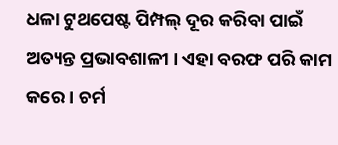ଧଳା ଟୁଥପେଷ୍ଟ ପିମ୍ପଲ୍ ଦୂର କରିବା ପାଇଁ ଅତ୍ୟନ୍ତ ପ୍ରଭାବଶାଳୀ । ଏହା ବରଫ ପରି କାମ କରେ । ଚର୍ମ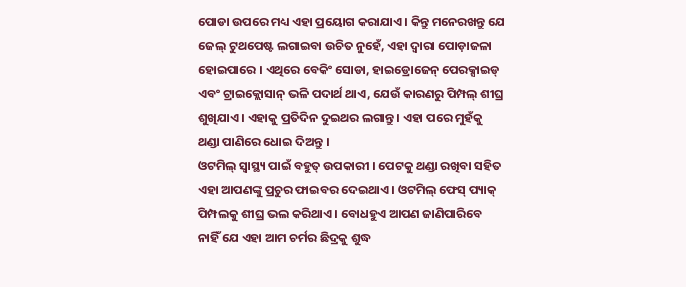ପୋଡା ଉପରେ ମଧ୍ୟ ଏହା ପ୍ରୟୋଗ କରାଯାଏ । କିନ୍ତୁ ମନେରଖନ୍ତୁ ଯେ ଜେଲ୍ ଟୁଥପେଷ୍ଟ ଲଗାଇବା ଉଚିତ ନୁହେଁ, ଏହା ଦ୍ଵାରା ପୋଡ଼ାଜଳା ହୋଇପାରେ । ଏଥିରେ ବେକିଂ ସୋଡା, ହାଇଡ୍ରୋଜେନ୍ ପେରକ୍ସାଇଡ୍ ଏବଂ ଟ୍ରାଇକ୍ଲୋସାନ୍ ଭଳି ପଦାର୍ଥ ଥାଏ, ଯେଉଁ କାରଣରୁ ପିମ୍ପଲ୍ ଶୀଘ୍ର ଶୁଖିଯାଏ । ଏହାକୁ ପ୍ରତିଦିନ ଦୁଇଥର ଲଗାନ୍ତୁ । ଏହା ପରେ ମୁହଁକୁ ଥଣ୍ଡା ପାଣିରେ ଧୋଇ ଦିଅନ୍ତୁ ।
ଓଟମିଲ୍ ସ୍ବାସ୍ଥ୍ୟ ପାଇଁ ବହୁତ୍ ଉପକାରୀ । ପେଟକୁ ଥଣ୍ଡା ରଖିବା ସହିତ ଏହା ଆପଣଙ୍କୁ ପ୍ରଚୁର ଫାଇବର ଦେଇଥାଏ । ଓଟମିଲ୍ ଫେସ୍ ପ୍ୟାକ୍ ପିମ୍ପଲକୁ ଶୀଘ୍ର ଭଲ କରିଥାଏ । ବୋଧହୁଏ ଆପଣ ଜାଣିପାରିବେ ନାହିଁ ଯେ ଏହା ଆମ ଚର୍ମର ଛିଦ୍ରକୁ ଶୁଦ୍ଧ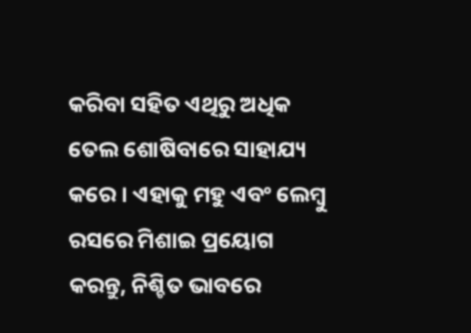କରିବା ସହିତ ଏଥିରୁ ଅଧିକ ତେଲ ଶୋଷିବାରେ ସାହାଯ୍ୟ କରେ । ଏହାକୁ ମହୁ ଏବଂ ଲେମ୍ବୁ ରସରେ ମିଶାଇ ପ୍ରୟୋଗ କରନ୍ତୁ, ନିଶ୍ଚିତ ଭାବରେ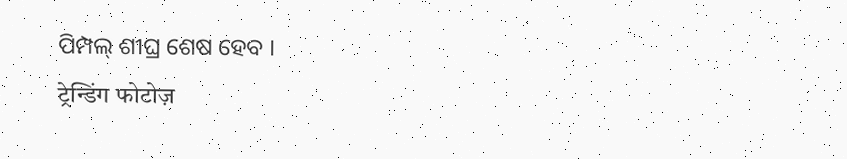ପିମ୍ପଲ୍ ଶୀଘ୍ର ଶେଷ ହେବ ।
ट्रेन्डिंग फोटोज़